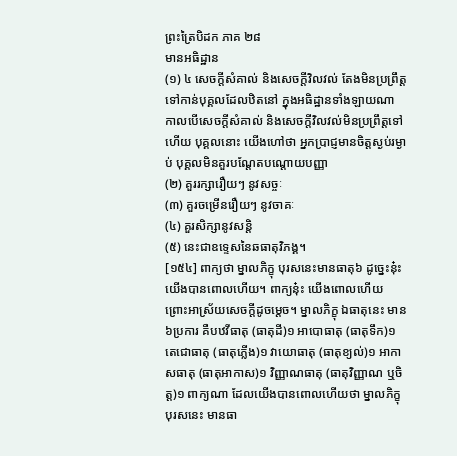ព្រះត្រៃបិដក ភាគ ២៨
មានអធិដ្ឋាន
(១) ៤ សេចក្តីសំគាល់ និងសេចក្តីវិលវល់ តែងមិនប្រព្រឹត្តទៅកាន់បុគ្គលដែលឋិតនៅ ក្នុងអធិដ្ឋានទាំងឡាយណា កាលបើសេចក្តីសំគាល់ និងសេចក្តីវិលវល់មិនប្រព្រឹត្តទៅហើយ បុគ្គលនោះ យើងហៅថា អ្នកប្រាជ្ញមានចិត្តស្ងប់រម្ងាប់ បុគ្គលមិនគួរបណ្តែតបណ្តោយបញ្ញា
(២) គួររក្សារឿយៗ នូវសច្ចៈ
(៣) គួរចម្រើនរឿយៗ នូវចាគៈ
(៤) គួរសិក្សានូវសន្តិ
(៥) នេះជាឧទ្ទេសនៃឆធាតុវិភង្គ។
[១៥៤] ពាក្យថា ម្នាលភិក្ខុ បុរសនេះមានធាតុ៦ ដូច្នេះនុ៎ះ យើងបានពោលហើយ។ ពាក្យនុ៎ះ យើងពោលហើយ ព្រោះអាស្រ័យសេចក្តីដូចម្តេច។ ម្នាលភិក្ខុ ឯធាតុនេះ មាន៦ប្រការ គឺបឋវីធាតុ (ធាតុដី)១ អាបោធាតុ (ធាតុទឹក)១ តេជោធាតុ (ធាតុភ្លើង)១ វាយោធាតុ (ធាតុខ្យល់)១ អាកាសធាតុ (ធាតុអាកាស)១ វិញ្ញាណធាតុ (ធាតុវិញ្ញាណ ឬចិត្ត)១ ពាក្យណា ដែលយើងបានពោលហើយថា ម្នាលភិក្ខុ បុរសនេះ មានធា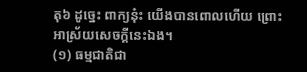តុ៦ ដូច្នេះ ពាក្យនុ៎ះ យើងបានពោលហើយ ព្រោះអាស្រ័យសេចក្តីនេះឯង។
(១) ធម្មជាតិជា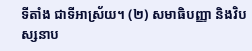ទីតាំង ជាទីអាស្រ័យ។ (២) សមាធិបញ្ញា និងវិបស្សនាប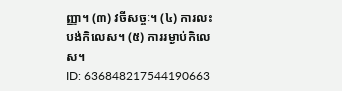ញ្ញា។ (៣) វចីសច្ចៈ។ (៤) ការលះបង់កិលេស។ (៥) ការរម្ងាប់កិលេស។
ID: 636848217544190663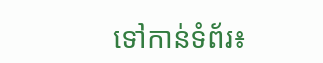ទៅកាន់ទំព័រ៖